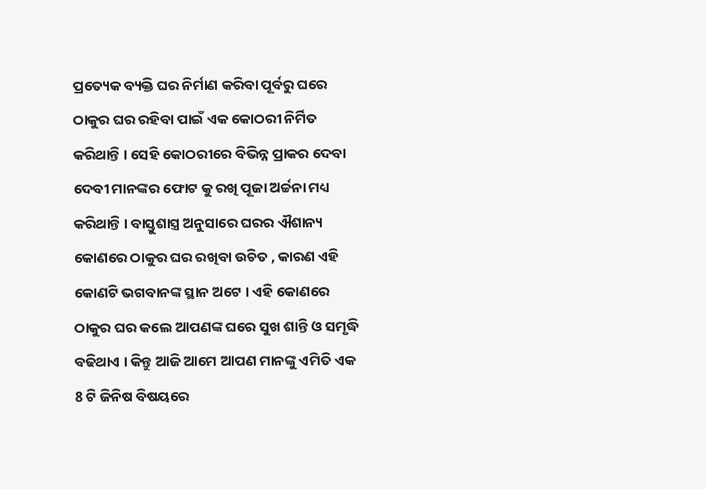ପ୍ରତ୍ୟେକ ବ୍ୟକ୍ତି ଘର ନିର୍ମାଣ କରିବା ପୂର୍ବରୁ ଘରେ ଠାକୁର ଘର ରହିବା ପାଇଁ ଏକ କୋଠରୀ ନିର୍ମିତ କରିଥାନ୍ତି । ସେହି କୋଠରୀରେ ବିଭିନ୍ନ ପ୍ରାକର ଦେବା ଦେବୀ ମାନଙ୍କର ଫୋଟ କୁ ରଖି ପୂଜା ଅର୍ଚ୍ଚନା ମଧ୍ୟ କରିଥାନ୍ତି । ବାସ୍ତୁଶାସ୍ତ୍ର ଅନୁସାରେ ଘରର ଐଶାନ୍ୟ କୋଣରେ ଠାକୁର ଘର ରଖିବା ଉଚିତ , କାରଣ ଏହି କୋଣଟି ଭଗବାନଙ୍କ ସ୍ଥାନ ଅଟେ । ଏହି କୋଣରେ ଠାକୁର ଘର କଲେ ଆପଣଙ୍କ ଘରେ ସୁଖ ଶାନ୍ତି ଓ ସମୃଦ୍ଧି ବଢିଥାଏ । କିନ୍ତୁ ଆଜି ଆମେ ଆପଣ ମାନଙ୍କୁ ଏମିତି ଏକ 8 ଟି ଜିନିଷ ବିଷୟରେ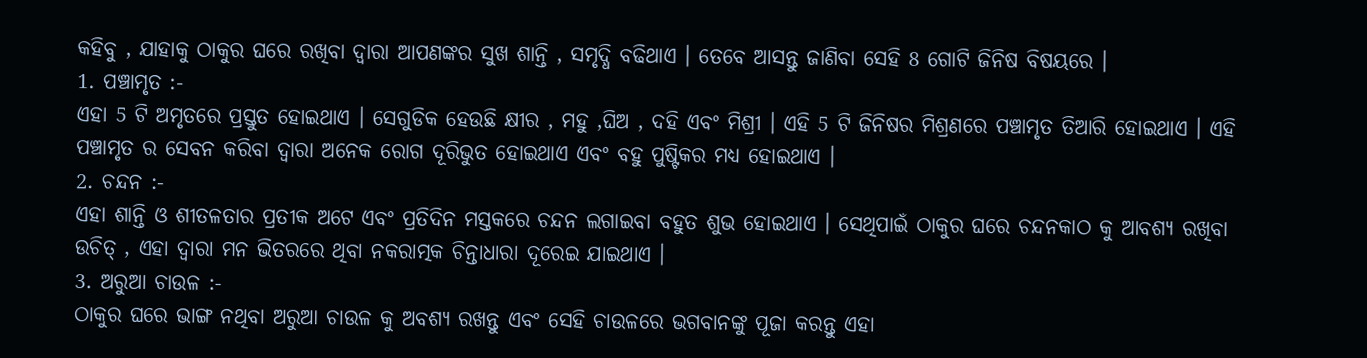କହିବୁ , ଯାହାକୁ ଠାକୁର ଘରେ ରଖିବା ଦ୍ୱାରା ଆପଣଙ୍କର ସୁଖ ଶାନ୍ତି , ସମୃଦ୍ଧି ବଢିଥାଏ । ତେବେ ଆସନ୍ତୁ ଜାଣିବା ସେହି 8 ଗୋଟି ଜିନିଷ ବିଷୟରେ ।
1. ପଞ୍ଚାମୃତ :-
ଏହା 5 ଟି ଅମୃତରେ ପ୍ରସ୍ତୁତ ହୋଇଥାଏ । ସେଗୁଡିକ ହେଉଛି କ୍ଷୀର , ମହୁ ,ଘିଅ , ଦହି ଏବଂ ମିଶ୍ରୀ । ଏହି 5 ଟି ଜିନିଷର ମିଶ୍ରଣରେ ପଞ୍ଚାମୃତ ତିଆରି ହୋଇଥାଏ । ଏହି ପଞ୍ଚାମୃତ ର ସେବନ କରିବା ଦ୍ୱାରା ଅନେକ ରୋଗ ଦୂରିଭୁତ ହୋଇଥାଏ ଏବଂ ବହୁ ପୁଷ୍ଟିକର ମଧ୍ୟ ହୋଇଥାଏ ।
2. ଚନ୍ଦନ :-
ଏହା ଶାନ୍ତି ଓ ଶୀତଳତାର ପ୍ରତୀକ ଅଟେ ଏବଂ ପ୍ରତିଦିନ ମସ୍ତକରେ ଚନ୍ଦନ ଲଗାଇବା ବହୁତ ଶୁଭ ହୋଇଥାଏ । ସେଥିପାଇଁ ଠାକୁର ଘରେ ଚନ୍ଦନକାଠ କୁ ଆବଶ୍ୟ ରଖିବା ଉଚିତ୍ , ଏହା ଦ୍ୱାରା ମନ ଭିତରରେ ଥିବା ନକରାତ୍ମକ ଚିନ୍ତାଧାରା ଦୂରେଇ ଯାଇଥାଏ ।
3. ଅରୁଆ ଚାଉଳ :-
ଠାକୁର ଘରେ ଭାଙ୍ଗ ନଥିବା ଅରୁଆ ଚାଉଳ କୁ ଅବଶ୍ୟ ରଖନ୍ତୁ ଏବଂ ସେହି ଚାଉଳରେ ଭଗବାନଙ୍କୁ ପୂଜା କରନ୍ତୁ ଏହା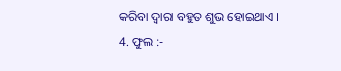କରିବା ଦ୍ୱାରା ବହୁତ ଶୁଭ ହୋଇଥାଏ ।
4. ଫୁଲ :-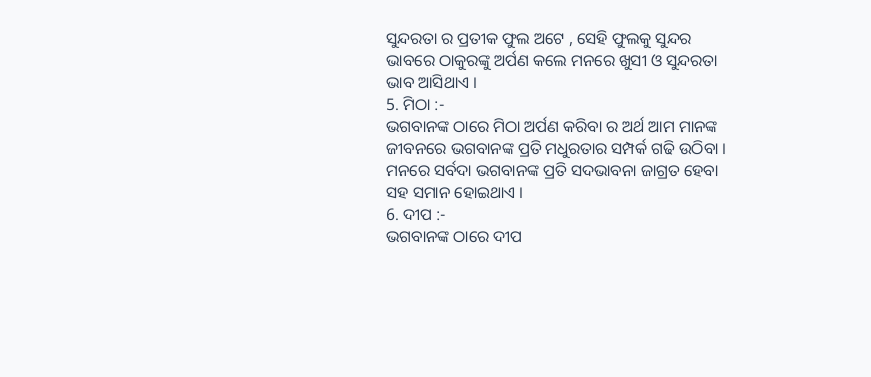ସୁନ୍ଦରତା ର ପ୍ରତୀକ ଫୁଲ ଅଟେ , ସେହି ଫୁଲକୁ ସୁନ୍ଦର ଭାବରେ ଠାକୁରଙ୍କୁ ଅର୍ପଣ କଲେ ମନରେ ଖୁସୀ ଓ ସୁନ୍ଦରତା ଭାବ ଆସିଥାଏ ।
5. ମିଠା :-
ଭଗବାନଙ୍କ ଠାରେ ମିଠା ଅର୍ପଣ କରିବା ର ଅର୍ଥ ଆମ ମାନଙ୍କ ଜୀବନରେ ଭଗବାନଙ୍କ ପ୍ରତି ମଧୁରତାର ସମ୍ପର୍କ ଗଢି ଉଠିବା । ମନରେ ସର୍ବଦା ଭଗବାନଙ୍କ ପ୍ରତି ସଦଭାବନା ଜାଗ୍ରତ ହେବା ସହ ସମାନ ହୋଇଥାଏ ।
6. ଦୀପ :-
ଭଗବାନଙ୍କ ଠାରେ ଦୀପ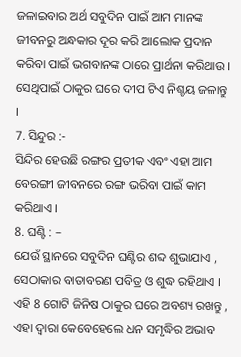ଜଳାଇବାର ଅର୍ଥ ସବୁଦିନ ପାଇଁ ଆମ ମାନଙ୍କ ଜୀବନରୁ ଅନ୍ଧକାର ଦୂର କରି ଆଲୋକ ପ୍ରଦାନ କରିବା ପାଇଁ ଭଗବାନଙ୍କ ଠାରେ ପ୍ରାର୍ଥନା କରିଥାଉ । ସେଥିପାଇଁ ଠାକୁର ଘରେ ଦୀପ ଟିଏ ନିଶ୍ଚୟ ଜଳାନ୍ତୁ ।
7. ସିନ୍ଦୁର :-
ସିନ୍ଦିର ହେଉଛି ରଙ୍ଗର ପ୍ରତୀକ ଏବଂ ଏହା ଆମ ବେରଙ୍ଗୀ ଜୀବନରେ ରଙ୍ଗ ଭରିବା ପାଇଁ କାମ କରିଥାଏ ।
8. ଘଣ୍ଟି : –
ଯେଉଁ ସ୍ଥାନରେ ସବୁଦିନ ଘଣ୍ଟିର ଶବ୍ଦ ଶୁଭାଯାଏ , ସେଠାକାର ବାତାବରଣ ପବିତ୍ର ଓ ଶୁଦ୍ଧ ରହିଥାଏ । ଏହି 8 ଗୋଟି ଜିନିଷ ଠାକୁର ଘରେ ଅବଶ୍ୟ ରଖନ୍ତୁ , ଏହା ଦ୍ୱାରା କେବେହେଲେ ଧନ ସମୃଦ୍ଧିର ଅଭାବ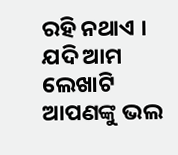ରହି ନଥାଏ ।
ଯଦି ଆମ ଲେଖାଟି ଆପଣଙ୍କୁ ଭଲ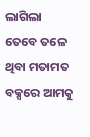ଲାଗିଲା ତେବେ ତଳେ ଥିବା ମତାମତ ବକ୍ସରେ ଆମକୁ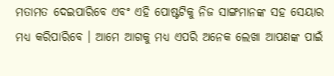ମତାମତ ଦେଇପାରିବେ ଏବଂ ଏହି ପୋଷ୍ଟଟିକୁ ନିଜ ସାଙ୍ଗମାନଙ୍କ ସହ ସେୟାର ମଧ୍ୟ କରିପାରିବେ । ଆମେ ଆଗକୁ ମଧ୍ୟ ଏପରି ଅନେକ ଲେଖା ଆପଣଙ୍କ ପାଇଁ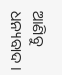ଆଣିବୁ ଧନ୍ୟବାଦ ।